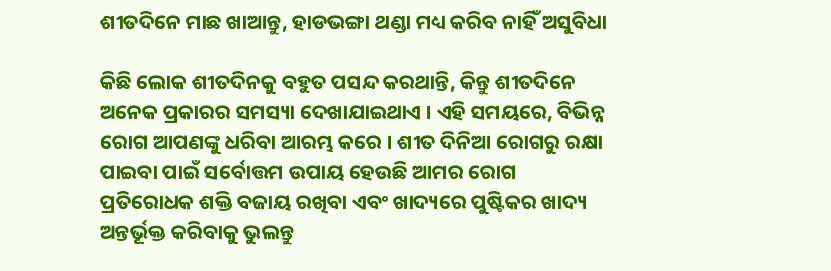ଶୀତଦିନେ ମାଛ ଖାଆନ୍ତୁ, ହାଡଭଙ୍ଗା ଥଣ୍ଡା ମଧ୍ୟ କରିବ ନାହିଁ ଅସୁବିଧା

କିଛି ଲୋକ ଶୀତଦିନକୁ ବହୁତ ପସନ୍ଦ କରଥାନ୍ତି, କିନ୍ତୁ ଶୀତଦିନେ ଅନେକ ପ୍ରକାରର ସମସ୍ୟା ଦେଖାଯାଇଥାଏ । ଏହି ସମୟରେ, ବିଭିନ୍ନ ରୋଗ ଆପଣଙ୍କୁ ଧରିବା ଆରମ୍ଭ କରେ । ଶୀତ ଦିନିଆ ରୋଗରୁ ରକ୍ଷା ପାଇବା ପାଇଁ ସର୍ବୋତ୍ତମ ଉପାୟ ହେଉଛି ଆମର ରୋଗ ପ୍ରତିରୋଧକ ଶକ୍ତି ବଜାୟ ରଖିବା ଏବଂ ଖାଦ୍ୟରେ ପୁଷ୍ଟିକର ଖାଦ୍ୟ ଅନ୍ତର୍ଭୂକ୍ତ କରିବାକୁ ଭୁଲନ୍ତୁ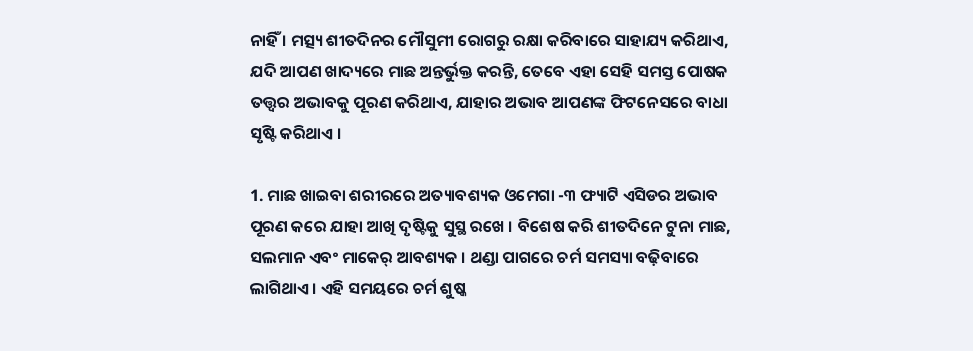ନାହିଁ । ମତ୍ସ୍ୟ ଶୀତଦିନର ମୌସୁମୀ ରୋଗରୁ ରକ୍ଷା କରିବାରେ ସାହାଯ୍ୟ କରିଥାଏ, ଯଦି ଆପଣ ଖାଦ୍ୟରେ ମାଛ ଅନ୍ତର୍ଭୁକ୍ତ କରନ୍ତି, ତେବେ ଏହା ସେହି ସମସ୍ତ ପୋଷକ ତତ୍ତ୍ୱର ଅଭାବକୁ ପୂରଣ କରିଥାଏ, ଯାହାର ଅଭାବ ଆପଣଙ୍କ ଫିଟନେସରେ ବାଧା ସୃଷ୍ଟି କରିଥାଏ ।

1. ମାଛ ଖାଇବା ଶରୀରରେ ଅତ୍ୟାବଶ୍ୟକ ଓମେଗା -୩ ଫ୍ୟାଟି ଏସିଡର ଅଭାବ ପୂରଣ କରେ ଯାହା ଆଖି ଦୃଷ୍ଟିକୁ ସୁସ୍ଥ ରଖେ । ବିଶେଷ କରି ଶୀତଦିନେ ଟୁନା ମାଛ, ସଲମାନ ଏବଂ ମାକେର୍ ଆବଶ୍ୟକ । ଥଣ୍ଡା ପାଗରେ ଚର୍ମ ସମସ୍ୟା ବଢ଼ିବାରେ ଲାଗିଥାଏ । ଏହି ସମୟରେ ଚର୍ମ ଶୁଷ୍କ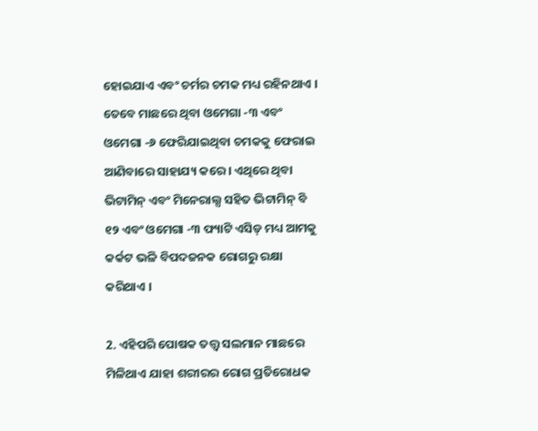ହୋଇଯାଏ ଏବଂ ଚର୍ମର ଚମକ ମଧ୍ୟ ରହିନଥାଏ । ତେବେ ମାଛରେ ଥିବା ଓମେଗା -୩ ଏବଂ ଓମେଗା -୬ ଫେରିଯାଇଥିବା ଚମକକୁ ଫେରାଇ ଆଣିବାରେ ସାହାଯ୍ୟ କରେ । ଏଥିରେ ଥିବା ଭିଟାମିନ୍ ଏବଂ ମିନେରାଲ୍ସ ସହିତ ଭିଟାମିନ୍ ବି ୧୨ ଏବଂ ଓମେଗା -୩ ଫ୍ୟାଟି ଏସିଡ୍ ମଧ୍ୟ ଆମକୁ କର୍କଟ ଭଳି ବିପଦଜନକ ରୋଗରୁ ରକ୍ଷା କରିଥାଏ ।

2. ଏହିପରି ପୋଷକ ତତ୍ତ୍ୱ ସଲମାନ ମାଛରେ ମିଳିଥାଏ ଯାହା ଶରୀରର ରୋଗ ପ୍ରତିରୋଧକ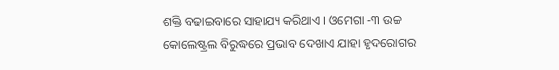ଶକ୍ତି ବଢାଇବାରେ ସାହାଯ୍ୟ କରିଥାଏ । ଓମେଗା -୩ ଉଚ୍ଚ କୋଲେଷ୍ଟ୍ରଲ ବିରୁଦ୍ଧରେ ପ୍ରଭାବ ଦେଖାଏ ଯାହା ହୃଦରୋଗର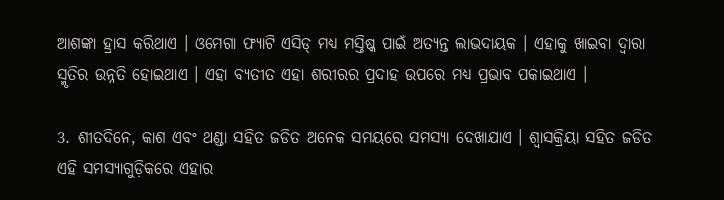ଆଶଙ୍କା ହ୍ରାସ କରିଥାଏ । ଓମେଗା ଫ୍ୟାଟି ଏସିଡ୍ ମଧ୍ୟ ମସ୍ତିଷ୍କ ପାଇଁ ଅତ୍ୟନ୍ତ ଲାଭଦାୟକ । ଏହାକୁ ଖାଇବା ଦ୍ୱାରା ସ୍ମୃତିର ଉନ୍ନତି ହୋଇଥାଏ । ଏହା ବ୍ୟତୀତ ଏହା ଶରୀରର ପ୍ରଦାହ ଉପରେ ମଧ୍ୟ ପ୍ରଭାବ ପକାଇଥାଏ ।

3. ଶୀତଦିନେ, କାଶ ଏବଂ ଥଣ୍ଡା ସହିତ ଜଡିତ ଅନେକ ସମୟରେ ସମସ୍ୟା ଦେଖାଯାଏ । ଶ୍ୱାସକ୍ରିୟା ସହିତ ଜଡିତ ଏହି ସମସ୍ୟାଗୁଡ଼ିକରେ ଏହାର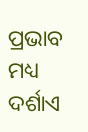ପ୍ରଭାବ ମଧ୍ୟ ଦର୍ଶାଏ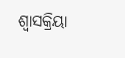ଶ୍ୱାସକ୍ରିୟା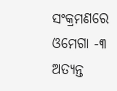ସଂକ୍ରମଣରେ ଓମେଗା -୩ ଅତ୍ୟନ୍ତ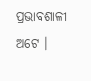ପ୍ରଭାବଶାଳୀ ଅଟେ ।